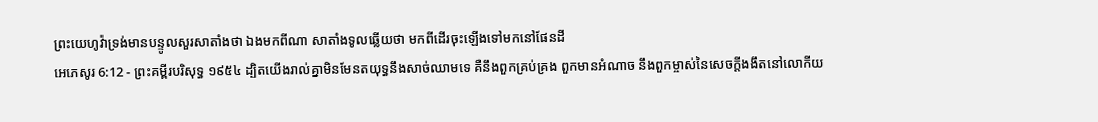ព្រះយេហូវ៉ាទ្រង់មានបន្ទូលសួរសាតាំងថា ឯងមកពីណា សាតាំងទូលឆ្លើយថា មកពីដើរចុះឡើងទៅមកនៅផែនដី
អេភេសូរ 6:12 - ព្រះគម្ពីរបរិសុទ្ធ ១៩៥៤ ដ្បិតយើងរាល់គ្នាមិនមែនតយុទ្ធនឹងសាច់ឈាមទេ គឺនឹងពួកគ្រប់គ្រង ពួកមានអំណាច នឹងពួកម្ចាស់នៃសេចក្ដីងងឹតនៅលោកីយ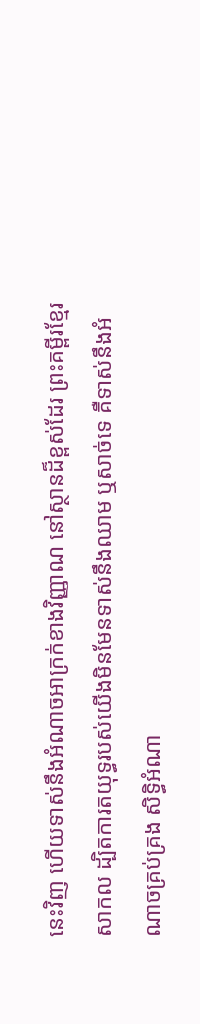នេះវិញ ហើយទាស់នឹងអំណាចអាក្រក់ខាងវិញ្ញាណ នៅស្ថានដ៏ខ្ពស់ដែរ ព្រះគម្ពីរខ្មែរសាកល ដ្បិតការតយុទ្ធរបស់យើងមិនមែនទាស់នឹងឈាម ឬសាច់ទេ គឺទាស់នឹងអំណាចគ្រប់គ្រង សិទ្ធិអំណា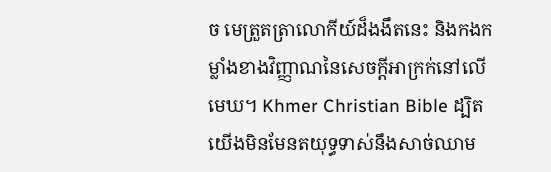ច មេត្រួតត្រាលោកីយ៍ដ៏ងងឹតនេះ និងកងកម្លាំងខាងវិញ្ញាណនៃសេចក្ដីអាក្រក់នៅលើមេឃ។ Khmer Christian Bible ដ្បិតយើងមិនមែនតយុទ្ធទាស់នឹងសាច់ឈាម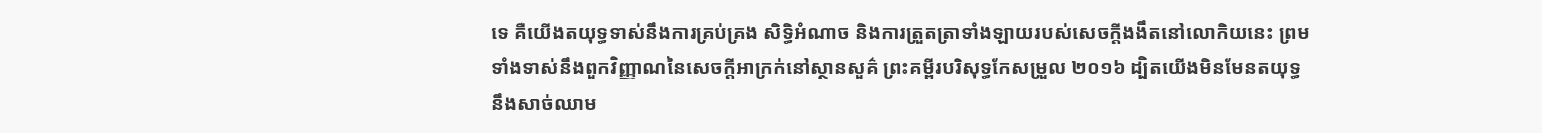ទេ គឺយើងតយុទ្ធទាស់នឹងការគ្រប់គ្រង សិទ្ធិអំណាច និងការត្រួតត្រាទាំងឡាយរបស់សេចក្ដីងងឹតនៅលោកិយនេះ ព្រមទាំងទាស់នឹងពួកវិញ្ញាណនៃសេចក្ដីអាក្រក់នៅស្ថានសួគ៌ ព្រះគម្ពីរបរិសុទ្ធកែសម្រួល ២០១៦ ដ្បិតយើងមិនមែនតយុទ្ធនឹងសាច់ឈាម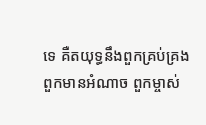ទេ គឺតយុទ្ធនឹងពួកគ្រប់គ្រង ពួកមានអំណាច ពួកម្ចាស់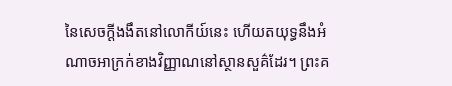នៃសេចក្តីងងឹតនៅលោកីយ៍នេះ ហើយតយុទ្ធនឹងអំណាចអាក្រក់ខាងវិញ្ញាណនៅស្ថានសួគ៌ដែរ។ ព្រះគ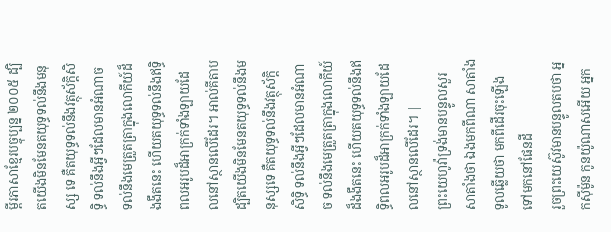ម្ពីរភាសាខ្មែរបច្ចុប្បន្ន ២០០៥ ដ្បិតយើងមិនមែនតយុទ្ធទល់នឹងមនុស្ស ទេ គឺតយុទ្ធទល់នឹងវត្ថុស័ក្ដិសិទ្ធិ ទល់នឹងអ្វីៗដែលមានអំណាច ទល់នឹងមេត្រួតត្រាក្នុងលោកីយ៍ដ៏ងងឹតនេះ ហើយតយុទ្ធទល់នឹងឥទ្ធិពលអរូបដ៏អាក្រក់ទាំងឡាយដែលនៅស្ថានលើដែរ។ អាល់គីតាប ដ្បិតយើងមិនមែនតយុទ្ធទល់នឹងមនុស្សទេ គឺតយុទ្ធទល់នឹងវត្ថុស័ក្តិសិទ្ធិ ទល់នឹងអ្វីៗដែលមានអំណាច ទល់នឹងមេត្រួតត្រាក្នុងលោកីយ៍ដ៏ងងឹតនេះ ហើយតយុទ្ធទល់នឹងឥទ្ធិពលអរូបដ៏អាក្រក់ទាំងឡាយដែលនៅស្ថានលើដែរ។ |
ព្រះយេហូវ៉ាទ្រង់មានបន្ទូលសួរសាតាំងថា ឯងមកពីណា សាតាំងទូលឆ្លើយថា មកពីដើរចុះឡើងទៅមកនៅផែនដី
រួចព្រះយេស៊ូវមានបន្ទូលតបថា អ្នកស៊ីម៉ូន កូនយ៉ូណាសអើយ អ្នក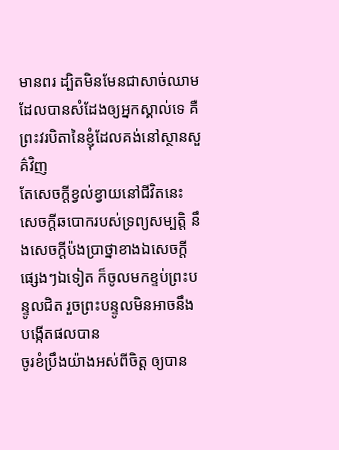មានពរ ដ្បិតមិនមែនជាសាច់ឈាម ដែលបានសំដែងឲ្យអ្នកស្គាល់ទេ គឺព្រះវរបិតានៃខ្ញុំដែលគង់នៅស្ថានសួគ៌វិញ
តែសេចក្ដីខ្វល់ខ្វាយនៅជីវិតនេះ សេចក្ដីឆបោករបស់ទ្រព្យសម្បត្តិ នឹងសេចក្ដីប៉ងប្រាថ្នាខាងឯសេចក្ដីផ្សេងៗឯទៀត ក៏ចូលមកខ្ទប់ព្រះបន្ទូលជិត រួចព្រះបន្ទូលមិនអាចនឹងបង្កើតផលបាន
ចូរខំប្រឹងយ៉ាងអស់ពីចិត្ត ឲ្យបាន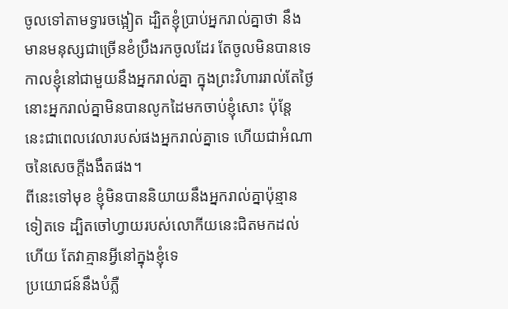ចូលទៅតាមទ្វារចង្អៀត ដ្បិតខ្ញុំប្រាប់អ្នករាល់គ្នាថា នឹងមានមនុស្សជាច្រើនខំប្រឹងរកចូលដែរ តែចូលមិនបានទេ
កាលខ្ញុំនៅជាមួយនឹងអ្នករាល់គ្នា ក្នុងព្រះវិហាររាល់តែថ្ងៃ នោះអ្នករាល់គ្នាមិនបានលូកដៃមកចាប់ខ្ញុំសោះ ប៉ុន្តែ នេះជាពេលវេលារបស់ផងអ្នករាល់គ្នាទេ ហើយជាអំណាចនៃសេចក្ដីងងឹតផង។
ពីនេះទៅមុខ ខ្ញុំមិនបាននិយាយនឹងអ្នករាល់គ្នាប៉ុន្មានទៀតទេ ដ្បិតចៅហ្វាយរបស់លោកីយនេះជិតមកដល់ហើយ តែវាគ្មានអ្វីនៅក្នុងខ្ញុំទេ
ប្រយោជន៍នឹងបំភ្លឺ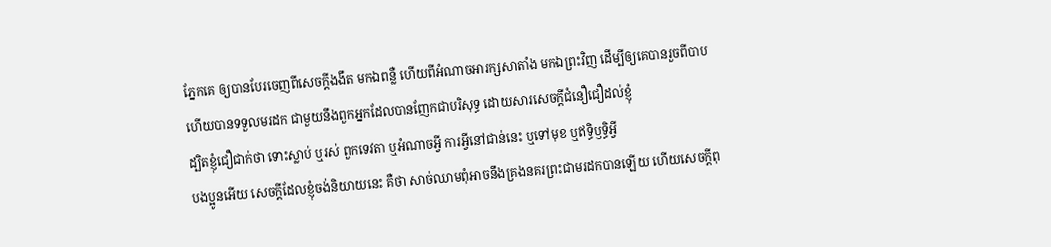ភ្នែកគេ ឲ្យបានបែរចេញពីសេចក្ដីងងឹត មកឯពន្លឺ ហើយពីអំណាចអារក្សសាតាំង មកឯព្រះវិញ ដើម្បីឲ្យគេបានរួចពីបាប ហើយបានទទួលមរដក ជាមួយនឹងពួកអ្នកដែលបានញែកជាបរិសុទ្ធ ដោយសារសេចក្ដីជំនឿជឿដល់ខ្ញុំ
ដ្បិតខ្ញុំជឿជាក់ថា ទោះស្លាប់ ឬរស់ ពួកទេវតា ឬអំណាចអ្វី ការអ្វីនៅជាន់នេះ ឬទៅមុខ ឬឥទ្ធិឫទ្ធិអ្វី
បងប្អូនអើយ សេចក្ដីដែលខ្ញុំចង់និយាយនេះ គឺថា សាច់ឈាមពុំអាចនឹងគ្រងនគរព្រះជាមរដកបានឡើយ ហើយសេចក្ដីពុ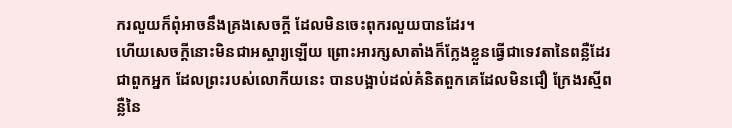ករលួយក៏ពុំអាចនឹងគ្រងសេចក្ដី ដែលមិនចេះពុករលួយបានដែរ។
ហើយសេចក្ដីនោះមិនជាអស្ចារ្យឡើយ ព្រោះអារក្សសាតាំងក៏ក្លែងខ្លួនធ្វើជាទេវតានៃពន្លឺដែរ
ជាពួកអ្នក ដែលព្រះរបស់លោកីយនេះ បានបង្អាប់ដល់គំនិតពួកគេដែលមិនជឿ ក្រែងរស្មីពន្លឺនៃ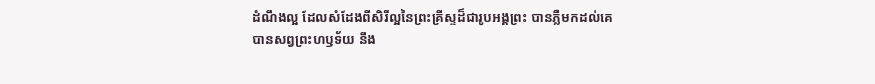ដំណឹងល្អ ដែលសំដែងពីសិរីល្អនៃព្រះគ្រីស្ទដ៏ជារូបអង្គព្រះ បានភ្លឺមកដល់គេ
បានសព្វព្រះហឫទ័យ នឹង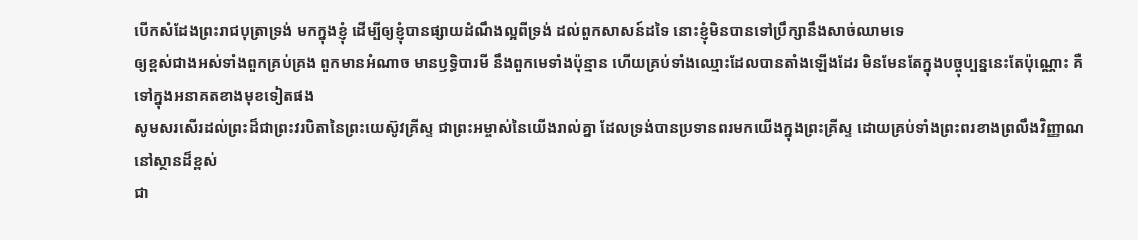បើកសំដែងព្រះរាជបុត្រាទ្រង់ មកក្នុងខ្ញុំ ដើម្បីឲ្យខ្ញុំបានផ្សាយដំណឹងល្អពីទ្រង់ ដល់ពួកសាសន៍ដទៃ នោះខ្ញុំមិនបានទៅប្រឹក្សានឹងសាច់ឈាមទេ
ឲ្យខ្ពស់ជាងអស់ទាំងពួកគ្រប់គ្រង ពួកមានអំណាច មានឫទ្ធិបារមី នឹងពួកមេទាំងប៉ុន្មាន ហើយគ្រប់ទាំងឈ្មោះដែលបានតាំងឡើងដែរ មិនមែនតែក្នុងបច្ចុប្បន្ននេះតែប៉ុណ្ណោះ គឺទៅក្នុងអនាគតខាងមុខទៀតផង
សូមសរសើរដល់ព្រះដ៏ជាព្រះវរបិតានៃព្រះយេស៊ូវគ្រីស្ទ ជាព្រះអម្ចាស់នៃយើងរាល់គ្នា ដែលទ្រង់បានប្រទានពរមកយើងក្នុងព្រះគ្រីស្ទ ដោយគ្រប់ទាំងព្រះពរខាងព្រលឹងវិញ្ញាណ នៅស្ថានដ៏ខ្ពស់
ជា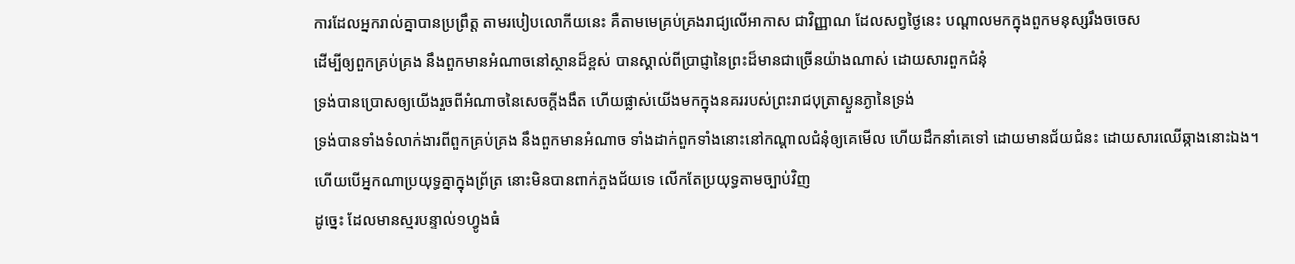ការដែលអ្នករាល់គ្នាបានប្រព្រឹត្ត តាមរបៀបលោកីយនេះ គឺតាមមេគ្រប់គ្រងរាជ្យលើអាកាស ជាវិញ្ញាណ ដែលសព្វថ្ងៃនេះ បណ្តាលមកក្នុងពួកមនុស្សរឹងចចេស
ដើម្បីឲ្យពួកគ្រប់គ្រង នឹងពួកមានអំណាចនៅស្ថានដ៏ខ្ពស់ បានស្គាល់ពីប្រាជ្ញានៃព្រះដ៏មានជាច្រើនយ៉ាងណាស់ ដោយសារពួកជំនុំ
ទ្រង់បានប្រោសឲ្យយើងរួចពីអំណាចនៃសេចក្ដីងងឹត ហើយផ្លាស់យើងមកក្នុងនគររបស់ព្រះរាជបុត្រាស្ងួនភ្ងានៃទ្រង់
ទ្រង់បានទាំងទំលាក់ងារពីពួកគ្រប់គ្រង នឹងពួកមានអំណាច ទាំងដាក់ពួកទាំងនោះនៅកណ្តាលជំនុំឲ្យគេមើល ហើយដឹកនាំគេទៅ ដោយមានជ័យជំនះ ដោយសារឈើឆ្កាងនោះឯង។
ហើយបើអ្នកណាប្រយុទ្ធគ្នាក្នុងព្រ័ត្រ នោះមិនបានពាក់ភួងជ័យទេ លើកតែប្រយុទ្ធតាមច្បាប់វិញ
ដូច្នេះ ដែលមានស្មរបន្ទាល់១ហ្វូងធំ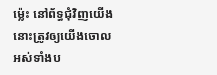ម៉្លេះ នៅព័ទ្ធជុំវិញយើង នោះត្រូវឲ្យយើងចោលអស់ទាំងប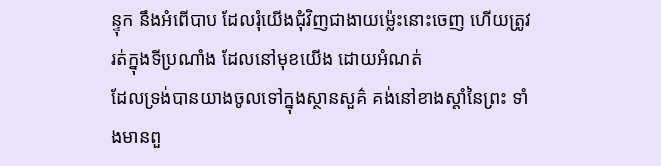ន្ទុក នឹងអំពើបាប ដែលរុំយើងជុំវិញជាងាយម៉្លេះនោះចេញ ហើយត្រូវរត់ក្នុងទីប្រណាំង ដែលនៅមុខយើង ដោយអំណត់
ដែលទ្រង់បានយាងចូលទៅក្នុងស្ថានសួគ៌ គង់នៅខាងស្តាំនៃព្រះ ទាំងមានពួ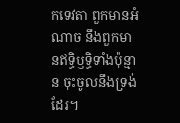កទេវតា ពួកមានអំណាច នឹងពួកមានឥទ្ធិឫទ្ធិទាំងប៉ុន្មាន ចុះចូលនឹងទ្រង់ដែរ។